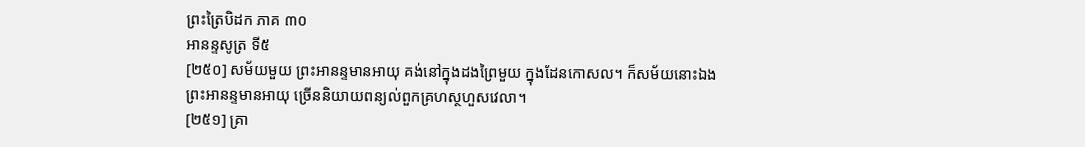ព្រះត្រៃបិដក ភាគ ៣០
អានន្ទសូត្រ ទី៥
[២៥០] សម័យមួយ ព្រះអានន្ទមានអាយុ គង់នៅក្នុងដងព្រៃមួយ ក្នុងដែនកោសល។ ក៏សម័យនោះឯង ព្រះអានន្ទមានអាយុ ច្រើននិយាយពន្យល់ពួកគ្រហស្ថហួសវេលា។
[២៥១] គ្រា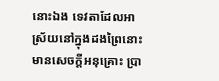នោះឯង ទេវតាដែលអាស្រ័យនៅក្នុងដងព្រៃនោះ មានសេចក្តីអនុគ្រោះ ប្រា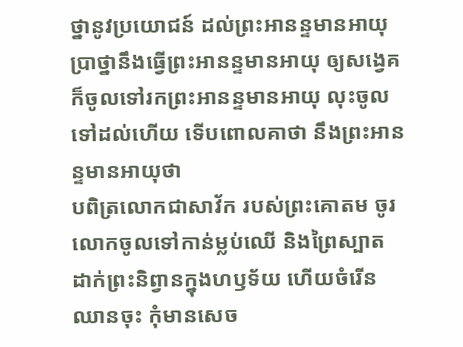ថ្នានូវប្រយោជន៍ ដល់ព្រះអានន្ទមានអាយុ ប្រាថ្នានឹងធ្វើព្រះអានន្ទមានអាយុ ឲ្យសង្វេគ ក៏ចូលទៅរកព្រះអានន្ទមានអាយុ លុះចូលទៅដល់ហើយ ទើបពោលគាថា នឹងព្រះអានន្ទមានអាយុថា
បពិត្រលោកជាសាវ័ក របស់ព្រះគោតម ចូរលោកចូលទៅកាន់ម្លប់ឈើ និងព្រៃស្បាត ដាក់ព្រះនិព្វានក្នុងហឫទ័យ ហើយចំរើនឈានចុះ កុំមានសេច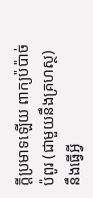ក្តីប្រមាទឡើយ ពាក្យប៉ប៉ាច់ប៉ពូរ (ជាមួយនឹងគ្រហស្ថ) នឹងធ្វើអ្វី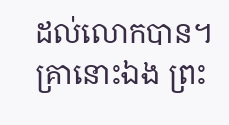ដល់លោកបាន។
គ្រានោះឯង ព្រះ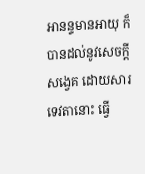អានន្ទមានអាយុ ក៏បានដល់នូវសេចក្តីសង្វេគ ដោយសារទេវតានោះ ធ្វើ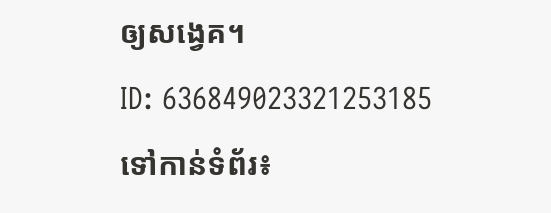ឲ្យសង្វេគ។
ID: 636849023321253185
ទៅកាន់ទំព័រ៖